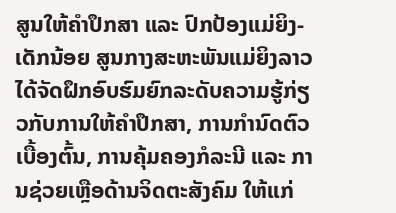ສູນໃຫ້ຄໍາປຶກສາ ແລະ ປົກປ້ອງແມ່ຍິງ-ເດັກນ້ອຍ ສູນກາງສະຫະພັນແມ່ຍິງລາວ ໄດ້ຈັດຝຶກອົບຮົມຍົກລະດັບຄວາມຮູ້ກ່ຽວກັບການໃຫ້ຄໍາປຶກສາ, ການກຳນົດຕົວເບື້ອງຕົ້ນ, ການຄຸ້ມຄອງກໍລະນີ ແລະ ການຊ່ວຍເຫຼືອດ້ານຈິດຕະສັງຄົມ ໃຫ້ແກ່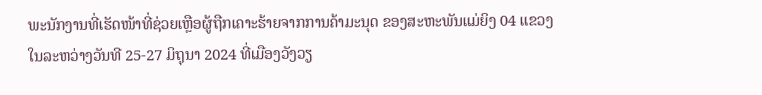ພະນັກງານທີ່ເຮັດໜ້າທີ່ຊ່ວຍເຫຼືອຜູ້ຖືກເຄາະຮ້າຍຈາກການຄ້າມະນຸດ ຂອງສະຫະພັນແມ່ຍິງ 04 ແຂວງ ໃນລະຫວ່າງວັນທີ 25-27 ມິຖຸນາ 2024 ທີ່ເມືອງວັງວຽ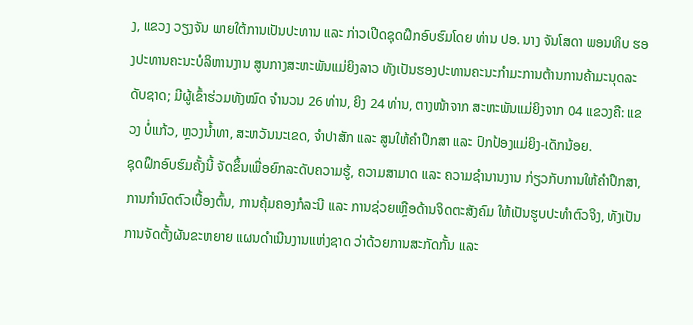ງ, ແຂວງ ວຽງຈັນ ພາຍໃຕ້ການເປັນປະທານ ແລະ ກ່າວເປີດຊຸດຝຶກອົບຮົມໂດຍ ທ່ານ ປອ. ນາງ ຈັນໂສດາ ພອນທິບ ຮອງປະທານຄະນະບໍລິຫານງານ ສູນກາງສະຫະພັນແມ່ຍິງລາວ ທັງເປັນຮອງປະທານຄະນະກໍາມະການຕ້ານການຄ້າມະນຸດລະດັບຊາດ; ມີຜູ້ເຂົ້າຮ່ວມທັງໝົດ ຈໍານວນ 26 ທ່ານ, ຍິງ 24 ທ່ານ, ຕາງໜ້າຈາກ ສະຫະພັນແມ່ຍິງຈາກ 04 ແຂວງຄື: ແຂວງ ບໍ່ແກ້ວ, ຫຼວງນໍ້າທາ, ສະຫວັນນະເຂດ, ຈຳປາສັກ ແລະ ສູນໃຫ້ຄຳປຶກສາ ແລະ ປົກປ້ອງແມ່ຍິງ-ເດັກນ້ອຍ.
ຊຸດຝຶກອົບຮົມຄັ້ງນີ້ ຈັດຂຶ້ນເພື່ອຍົກລະດັບຄວາມຮູ້, ຄວາມສາມາດ ແລະ ຄວາມຊໍານານງານ ກ່ຽວກັບການໃຫ້ຄໍາປຶກສາ, ການກໍານົດຕົວເບື້ອງຕົ້ນ, ການຄຸ້ມຄອງກໍລະນີ ແລະ ການຊ່ວຍເຫຼືອດ້ານຈິດຕະສັງຄົມ ໃຫ້ເປັນຮູບປະທຳຕົວຈິງ, ທັງເປັນການຈັດຕັ້ງຜັນຂະຫຍາຍ ແຜນດຳເນີນງານແຫ່ງຊາດ ວ່າດ້ວຍການສະກັດກັ້ນ ແລະ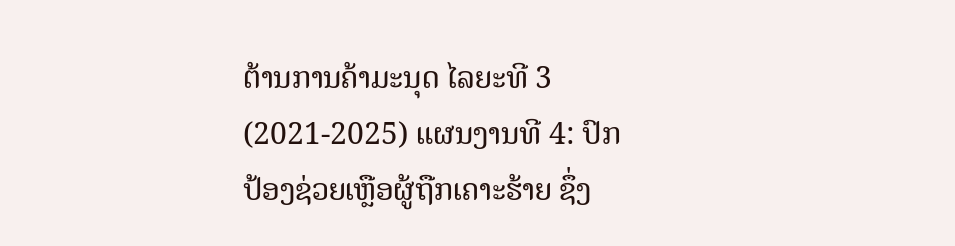ຕ້ານການຄ້າມະນຸດ ໄລຍະທີ 3 (2021-2025) ແຜນງານທີ 4: ປົກປ້ອງຊ່ວຍເຫຼືອຜູ້ຖືກເຄາະຮ້າຍ ຊຶ່ງ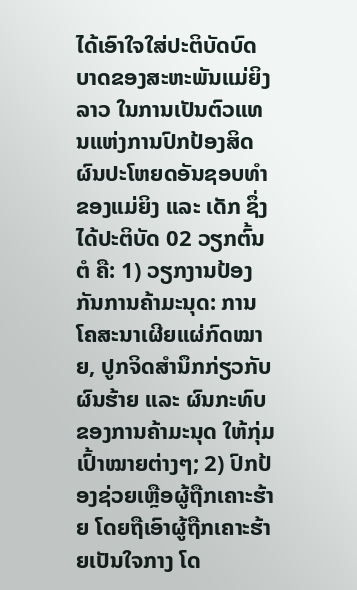ໄດ້ເອົາໃຈໃສ່ປະຕິບັດບົດບາດຂອງສະຫະພັນແມ່ຍິງລາວ ໃນການເປັນຕົວແທນແຫ່ງການປົກປ້ອງສິດຜົນປະໂຫຍດອັນຊອບທຳຂອງແມ່ຍິງ ແລະ ເດັກ ຊຶ່ງໄດ້ປະຕິບັດ 02 ວຽກຕົ້ນຕໍ ຄື: 1) ວຽກງານປ້ອງກັນການຄ້າມະນຸດ: ການໂຄສະນາເຜີຍແຜ່ກົດໝາຍ, ປູກຈິດສຳນຶກກ່ຽວກັບຜົນຮ້າຍ ແລະ ຜົນກະທົບຂອງການຄ້າມະນຸດ ໃຫ້ກຸ່ມເປົ້າໝາຍຕ່າງໆ; 2) ປົກປ້ອງຊ່ວຍເຫຼືອຜູ້ຖືກເຄາະຮ້າຍ ໂດຍຖືເອົາຜູ້ຖືກເຄາະຮ້າຍເປັນໃຈກາງ ໂດ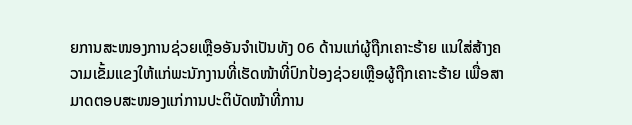ຍການສະໜອງການຊ່ວຍເຫຼືອອັນຈໍາເປັນທັງ 06 ດ້ານແກ່ຜູ້ຖືກເຄາະຮ້າຍ ແນໃສ່ສ້າງຄວາມເຂັ້ມແຂງໃຫ້ແກ່ພະນັກງານທີ່ເຮັດໜ້າທີ່ປົກປ້ອງຊ່ວຍເຫຼືອຜູ້ຖືກເຄາະຮ້າຍ ເພື່ອສາມາດຕອບສະໜອງແກ່ການປະຕິບັດໜ້າທີ່ການ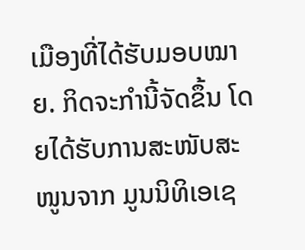ເມືອງທີ່ໄດ້ຮັບມອບໝາຍ. ກິດຈະກຳນີ້ຈັດຂຶ້ນ ໂດຍໄດ້ຮັບການສະໜັບສະໜູນຈາກ ມູນນິທິເອເຊ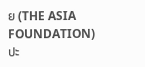ຍ (THE ASIA FOUNDATION) ປະ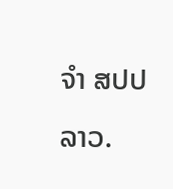ຈໍາ ສປປ ລາວ.